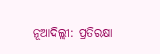ନୂଆଦିଲ୍ଲୀ: ପ୍ରତିରକ୍ଷା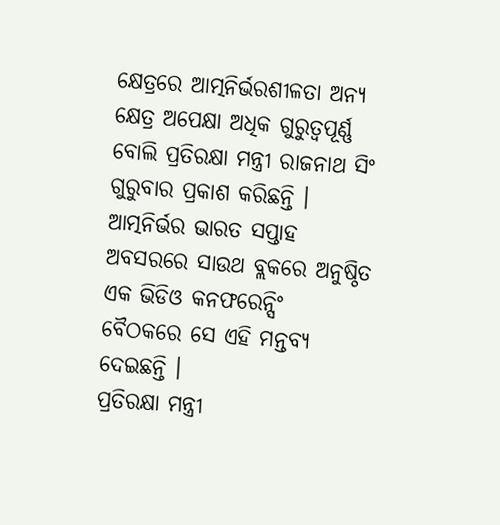କ୍ଷେତ୍ରରେ ଆତ୍ମନିର୍ଭରଶୀଳତା ଅନ୍ୟ କ୍ଷେତ୍ର ଅପେକ୍ଷା ଅଧିକ ଗୁରୁତ୍ୱପୂର୍ଣ୍ଣ ବୋଲି ପ୍ରତିରକ୍ଷା ମନ୍ତ୍ରୀ ରାଜନାଥ ସିଂ ଗୁରୁବାର ପ୍ରକାଶ କରିଛନ୍ତି । ଆତ୍ମନିର୍ଭର ଭାରତ ସପ୍ତାହ ଅବସରରେ ସାଉଥ ବ୍ଲକରେ ଅନୁଷ୍ଠିତ ଏକ ଭିଡିଓ କନଫରେନ୍ସିଂ ବୈଠକରେ ସେ ଏହି ମନ୍ତବ୍ୟ ଦେଇଛନ୍ତି ।
ପ୍ରତିରକ୍ଷା ମନ୍ତ୍ରୀ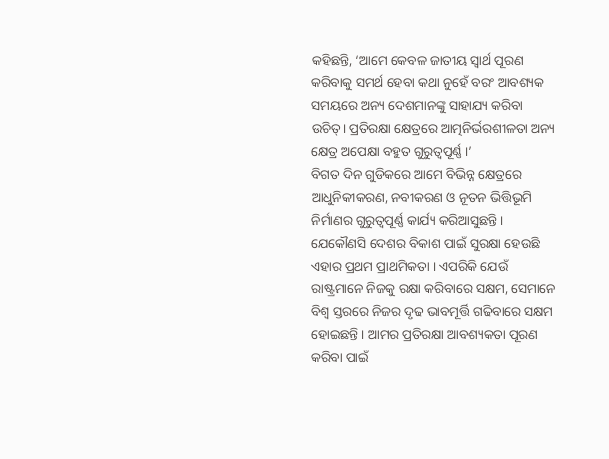କହିଛନ୍ତି, ‘ଆମେ କେବଳ ଜାତୀୟ ସ୍ୱାର୍ଥ ପୂରଣ କରିବାକୁ ସମର୍ଥ ହେବା କଥା ନୁହେଁ ବରଂ ଆବଶ୍ୟକ ସମୟରେ ଅନ୍ୟ ଦେଶମାନଙ୍କୁ ସାହାଯ୍ୟ କରିବା ଉଚିତ୍। ପ୍ରତିରକ୍ଷା କ୍ଷେତ୍ରରେ ଆତ୍ମନିର୍ଭରଶୀଳତା ଅନ୍ୟ କ୍ଷେତ୍ର ଅପେକ୍ଷା ବହୁତ ଗୁରୁତ୍ୱପୂର୍ଣ୍ଣ ।’
ବିଗତ ଦିନ ଗୁଡିକରେ ଆମେ ବିଭିନ୍ନ କ୍ଷେତ୍ରରେ ଆଧୁନିକୀକରଣ, ନବୀକରଣ ଓ ନୂତନ ଭିତ୍ତିଭୂମି ନିର୍ମାଣର ଗୁରୁତ୍ୱପୂର୍ଣ୍ଣ କାର୍ଯ୍ୟ କରିଆସୁଛନ୍ତି। ଯେକୌଣସି ଦେଶର ବିକାଶ ପାଇଁ ସୁରକ୍ଷା ହେଉଛି ଏହାର ପ୍ରଥମ ପ୍ରାଥମିକତା । ଏପରିକି ଯେଉଁ ରାଷ୍ଟ୍ରମାନେ ନିଜକୁ ରକ୍ଷା କରିବାରେ ସକ୍ଷମ, ସେମାନେ ବିଶ୍ୱ ସ୍ତରରେ ନିଜର ଦୃଢ ଭାବମୂର୍ତ୍ତି ଗଢିବାରେ ସକ୍ଷମ ହୋଇଛନ୍ତି । ଆମର ପ୍ରତିରକ୍ଷା ଆବଶ୍ୟକତା ପୂରଣ କରିବା ପାଇଁ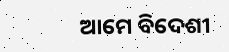ଆମେ ବିଦେଶୀ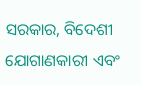ସରକାର, ବିଦେଶୀ ଯୋଗାଣକାରୀ ଏବଂ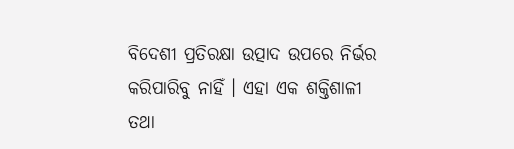ବିଦେଶୀ ପ୍ରତିରକ୍ଷା ଉତ୍ପାଦ ଉପରେ ନିର୍ଭର କରିପାରିବୁ ନାହିଁ । ଏହା ଏକ ଶକ୍ତିଶାଳୀ ତଥା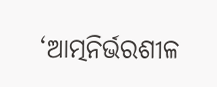‘ଆତ୍ମନିର୍ଭରଶୀଳ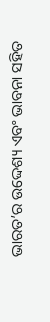ଭାରତ’ର ଉଦ୍ଦେଶ୍ୟ ଏବଂ ଭାବନା ସହିତ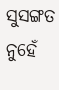ସୁସଙ୍ଗତ ନୁହେଁ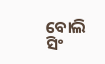ବୋଲି ସିଂ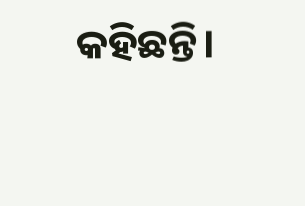କହିଛନ୍ତି।